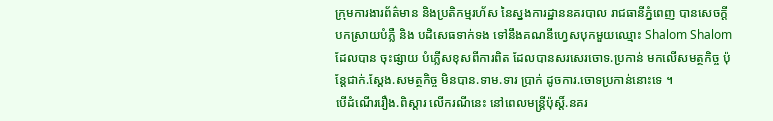ក្រុមការងារព័ត៌មាន និងប្រតិកម្មរហ័ស នៃស្នងការដ្ឋាននគរបាល រាជធានីភ្នំពេញ បានសេចក្តីបកស្រាយបំភ្លឺ និង បដិសេធទាក់ទង ទៅនឹងគណនីហ្វេសបុកមួយឈ្មោះ Shalom Shalom ដែលបាន ចុះផ្សាយ បំភ្លើសខុសពីការពិត ដែលបានសរសេរចោទ.ប្រកាន់ មកលើសមត្ថកិច្ច ប៉ុន្តែជាក់.ស្តែង.សមត្ថកិច្ច មិនបាន.ទាម.ទារ ប្រាក់ ដូចការ.ចោទប្រកាន់នោះទេ ។
បើដំណើររឿង.ពិស្តារ លើករណីនេះ នៅពេលមន្ត្រីប៉ុស្តិ៍.នគរ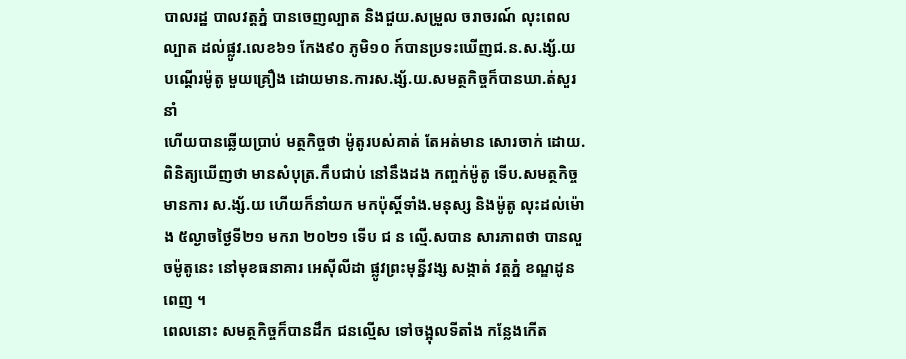បាលរដ្ឋ បាលវត្តភ្នំ បានចេញល្បាត និងជួយ.សម្រួល ចរាចរណ៍ លុះពេលល្បាត ដល់ផ្លូវ.លេខ៦១ កែង៩០ ភូមិ១០ ក៍បានប្រទះឃើញជ.ន.ស.ង្ស័.យ បណ្តើរម៉ូតូ មួយគ្រឿង ដោយមាន.ការស.ង្ស័.យ.សមត្ថកិច្ចក៏បានឃា.ត់សួរនាំ
ហើយបានឆ្លើយប្រាប់ មត្ថកិច្ចថា ម៉ូតូរបស់គាត់ តែអត់មាន សោរចាក់ ដោយ.ពិនិត្យឃើញថា មានសំបុត្រ.កឹបជាប់ នៅនឹងដង កញ្ចក់ម៉ូតូ ទើប.សមត្ថកិច្ចមានការ ស.ង្ស័.យ ហើយក៏នាំយក មកប៉ុស្តិ៍ទាំង.មនុស្ស និងម៉ូតូ លុះដល់ម៉ោង ៥ល្ងាចថ្ងៃទី២១ មករា ២០២១ ទើប ជ ន ល្មើ.សបាន សារភាពថា បានលួចម៉ូតូនេះ នៅមុខធនាគារ អេស៊ីលីដា ផ្លូវព្រះមុន្នីវង្ស សង្កាត់ វត្តភ្នំ ខណ្ឌដូនពេញ ។
ពេលនោះ សមត្ថកិច្ចក៏បានដឹក ជនល្មើស ទៅចង្អុលទីតាំង កន្លែងកើត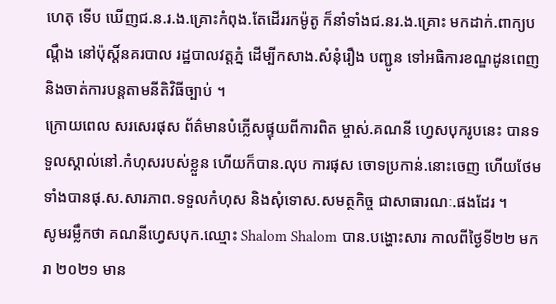ហេតុ ទើប ឃើញជ.ន.រ.ង.គ្រោះកំពុង.តែដើររកម៉ូតូ ក៏នាំទាំងជ.នរ.ង.គ្រោះ មកដាក់.ពាក្យបណ្តឹង នៅប៉ុស្តិ៍នគរបាល រដ្ឋបាលវត្តភ្នំ ដើម្បីកសាង.សំនុំរឿង បញ្ជូន ទៅអធិការខណ្ឌដូនពេញ និងចាត់ការបន្តតាមនីតិវិធីច្បាប់ ។
ក្រោយពេល សរសេរផុស ព័ត៌មានបំភ្លើសផ្ទុយពីការពិត ម្ចាស់.គណនី ហ្វេសបុករូបនេះ បានទទួលស្គាល់នៅ.កំហុសរបស់ខ្លួន ហើយក៏បាន.លុប ការផុស ចោទប្រកាន់.នោះចេញ ហើយថែមទាំងបានផុ.ស.សារភាព.ទទួលកំហុស និងសុំទោស.សមត្ថកិច្ច ជាសាធារណៈ.ផងដែរ ។
សូមរម្លឹកថា គណនីហ្វេសបុក.ឈ្មោះ Shalom Shalom បាន.បង្ហោះសារ កាលពីថ្ងៃទី២២ មករា ២០២១ មាន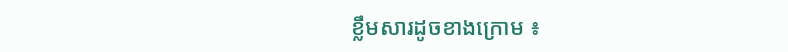ខ្លឹមសារដូចខាងក្រោម ៖